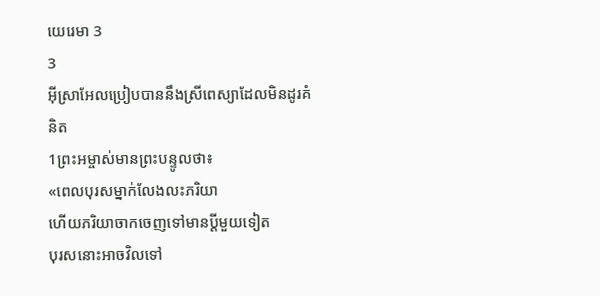យេរេមា 3
3
អ៊ីស្រាអែលប្រៀបបាននឹងស្រីពេស្យាដែលមិនដូរគំនិត
1ព្រះអម្ចាស់មានព្រះបន្ទូលថា៖
«ពេលបុរសម្នាក់លែងលះភរិយា
ហើយភរិយាចាកចេញទៅមានប្ដីមួយទៀត
បុរសនោះអាចវិលទៅ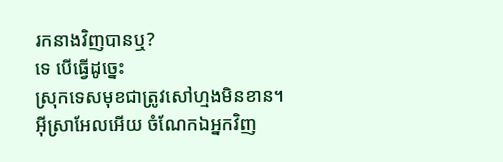រកនាងវិញបានឬ?
ទេ បើធ្វើដូច្នេះ
ស្រុកទេសមុខជាត្រូវសៅហ្មងមិនខាន។
អ៊ីស្រាអែលអើយ ចំណែកឯអ្នកវិញ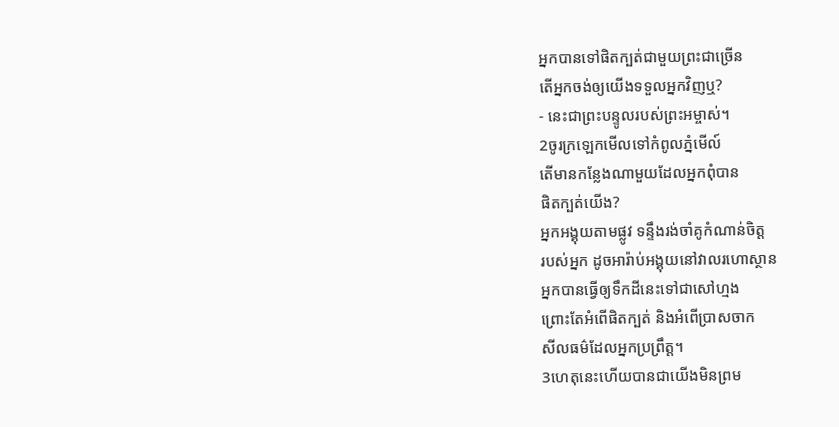អ្នកបានទៅផិតក្បត់ជាមួយព្រះជាច្រើន
តើអ្នកចង់ឲ្យយើងទទួលអ្នកវិញឬ?
- នេះជាព្រះបន្ទូលរបស់ព្រះអម្ចាស់។
2ចូរក្រឡេកមើលទៅកំពូលភ្នំមើល៍
តើមានកន្លែងណាមួយដែលអ្នកពុំបាន
ផិតក្បត់យើង?
អ្នកអង្គុយតាមផ្លូវ ទន្ទឹងរង់ចាំគូកំណាន់ចិត្ត
របស់អ្នក ដូចអារ៉ាប់អង្គុយនៅវាលរហោស្ថាន
អ្នកបានធ្វើឲ្យទឹកដីនេះទៅជាសៅហ្មង
ព្រោះតែអំពើផិតក្បត់ និងអំពើប្រាសចាក
សីលធម៌ដែលអ្នកប្រព្រឹត្ត។
3ហេតុនេះហើយបានជាយើងមិនព្រម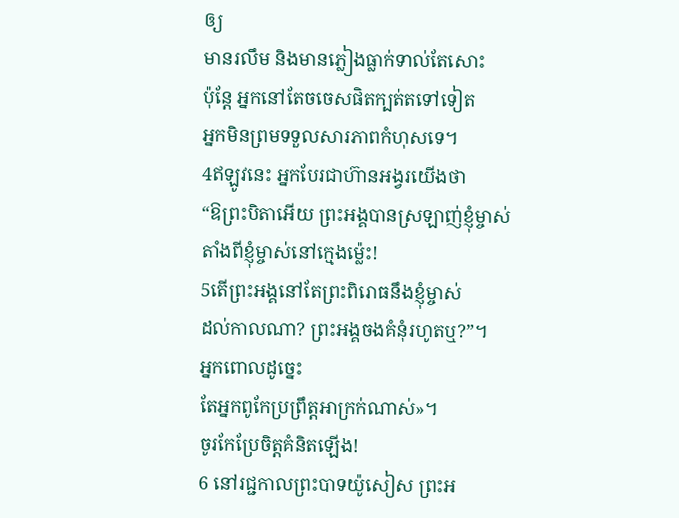ឲ្យ
មានរលឹម និងមានភ្លៀងធ្លាក់ទាល់តែសោះ
ប៉ុន្តែ អ្នកនៅតែចចេសផិតក្បត់តទៅទៀត
អ្នកមិនព្រមទទួលសារភាពកំហុសទេ។
4ឥឡូវនេះ អ្នកបែរជាហ៊ានអង្វរយើងថា
“ឱព្រះបិតាអើយ ព្រះអង្គបានស្រឡាញ់ខ្ញុំម្ចាស់
តាំងពីខ្ញុំម្ចាស់នៅក្មេងម៉្លេះ!
5តើព្រះអង្គនៅតែព្រះពិរោធនឹងខ្ញុំម្ចាស់
ដល់កាលណា? ព្រះអង្គចងគំនុំរហូតឬ?”។
អ្នកពោលដូច្នេះ
តែអ្នកពូកែប្រព្រឹត្តអាក្រក់ណាស់»។
ចូរកែប្រែចិត្តគំនិតឡើង!
6 នៅរជ្ជកាលព្រះបាទយ៉ូសៀស ព្រះអ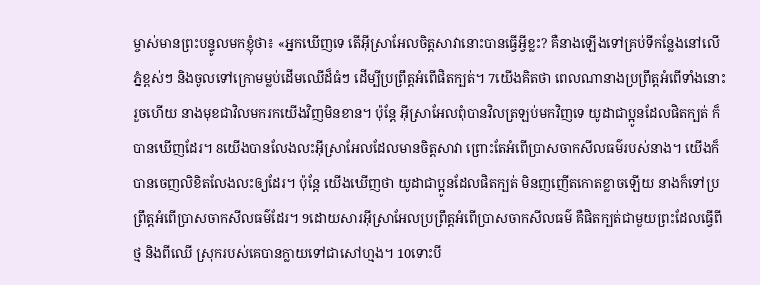ម្ចាស់មានព្រះបន្ទូលមកខ្ញុំថា៖ «អ្នកឃើញទេ តើអ៊ីស្រាអែលចិត្តសាវានោះបានធ្វើអ្វីខ្លះ? គឺនាងឡើងទៅគ្រប់ទីកន្លែងនៅលើភ្នំខ្ពស់ៗ និងចូលទៅក្រោមម្លប់ដើមឈើដ៏ធំៗ ដើម្បីប្រព្រឹត្តអំពើផិតក្បត់។ 7យើងគិតថា ពេលណានាងប្រព្រឹត្តអំពើទាំងនោះរួចហើយ នាងមុខជាវិលមករកយើងវិញមិនខាន។ ប៉ុន្តែ អ៊ីស្រាអែលពុំបានវិលត្រឡប់មកវិញទេ យូដាជាប្អូនដែលផិតក្បត់ ក៏បានឃើញដែរ។ 8យើងបានលែងលះអ៊ីស្រាអែលដែលមានចិត្តសាវា ព្រោះតែអំពើប្រាសចាកសីលធម៌របស់នាង។ យើងក៏បានចេញលិខិតលែងលះឲ្យដែរ។ ប៉ុន្តែ យើងឃើញថា យូដាជាប្អូនដែលផិតក្បត់ មិនញញើតកោតខ្លាចឡើយ នាងក៏ទៅប្រព្រឹត្តអំពើប្រាសចាកសីលធម៌ដែរ។ 9ដោយសារអ៊ីស្រាអែលប្រព្រឹត្តអំពើប្រាសចាកសីលធម៌ គឺផិតក្បត់ជាមួយព្រះដែលធ្វើពីថ្ម និងពីឈើ ស្រុករបស់គេបានក្លាយទៅជាសៅហ្មង។ 10ទោះបី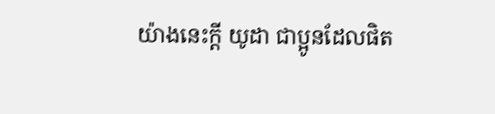យ៉ាងនេះក្ដី យូដា ជាប្អូនដែលផិត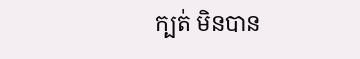ក្បត់ មិនបាន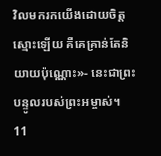វិលមករកយើងដោយចិត្តស្មោះឡើយ គឺគេគ្រាន់តែនិយាយប៉ុណ្ណោះ»- នេះជាព្រះបន្ទូលរបស់ព្រះអម្ចាស់។
11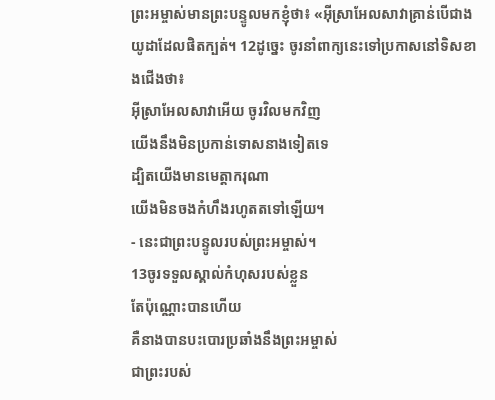ព្រះអម្ចាស់មានព្រះបន្ទូលមកខ្ញុំថា៖ «អ៊ីស្រាអែលសាវាគ្រាន់បើជាង យូដាដែលផិតក្បត់។ 12ដូច្នេះ ចូរនាំពាក្យនេះទៅប្រកាសនៅទិសខាងជើងថា៖
អ៊ីស្រាអែលសាវាអើយ ចូរវិលមកវិញ
យើងនឹងមិនប្រកាន់ទោសនាងទៀតទេ
ដ្បិតយើងមានមេត្តាករុណា
យើងមិនចងកំហឹងរហូតតទៅឡើយ។
- នេះជាព្រះបន្ទូលរបស់ព្រះអម្ចាស់។
13ចូរទទួលស្គាល់កំហុសរបស់ខ្លួន
តែប៉ុណ្ណោះបានហើយ
គឺនាងបានបះបោរប្រឆាំងនឹងព្រះអម្ចាស់
ជាព្រះរបស់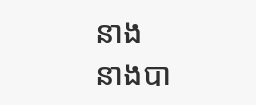នាង
នាងបា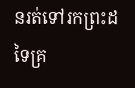នរត់ទៅរកព្រះដទៃគ្រ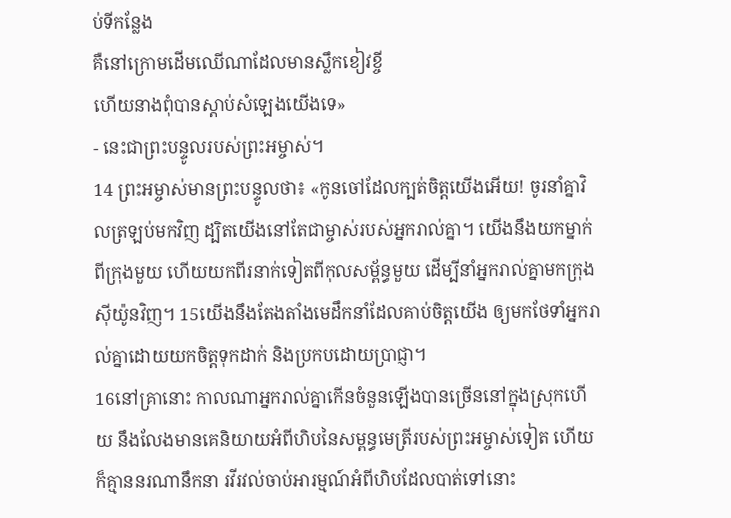ប់ទីកន្លែង
គឺនៅក្រោមដើមឈើណាដែលមានស្លឹកខៀវខ្ចី
ហើយនាងពុំបានស្ដាប់សំឡេងយើងទេ»
- នេះជាព្រះបន្ទូលរបស់ព្រះអម្ចាស់។
14 ព្រះអម្ចាស់មានព្រះបន្ទូលថា៖ «កូនចៅដែលក្បត់ចិត្តយើងអើយ! ចូរនាំគ្នាវិលត្រឡប់មកវិញ ដ្បិតយើងនៅតែជាម្ចាស់របស់អ្នករាល់គ្នា។ យើងនឹងយកម្នាក់ពីក្រុងមួយ ហើយយកពីរនាក់ទៀតពីកុលសម្ព័ន្ធមួយ ដើម្បីនាំអ្នករាល់គ្នាមកក្រុងស៊ីយ៉ូនវិញ។ 15យើងនឹងតែងតាំងមេដឹកនាំដែលគាប់ចិត្តយើង ឲ្យមកថែទាំអ្នករាល់គ្នាដោយយកចិត្តទុកដាក់ និងប្រកបដោយប្រាជ្ញា។
16នៅគ្រានោះ កាលណាអ្នករាល់គ្នាកើនចំនួនឡើងបានច្រើននៅក្នុងស្រុកហើយ នឹងលែងមានគេនិយាយអំពីហិបនៃសម្ពន្ធមេត្រីរបស់ព្រះអម្ចាស់ទៀត ហើយក៏គ្មាននរណានឹកនា រវីរវល់ចាប់អារម្មណ៍អំពីហិបដែលបាត់ទៅនោះ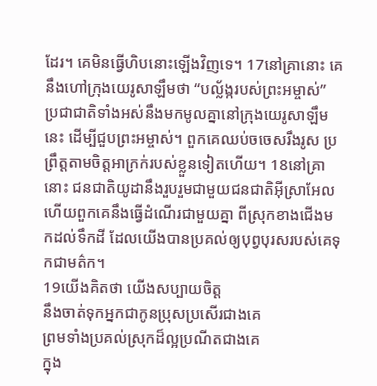ដែរ។ គេមិនធ្វើហិបនោះឡើងវិញទេ។ 17នៅគ្រានោះ គេនឹងហៅក្រុងយេរូសាឡឹមថា “បល្ល័ង្ករបស់ព្រះអម្ចាស់” ប្រជាជាតិទាំងអស់នឹងមកមូលគ្នានៅក្រុងយេរូសាឡឹមនេះ ដើម្បីជួបព្រះអម្ចាស់។ ពួកគេឈប់ចចេសរឹងរូស ប្រព្រឹត្តតាមចិត្តអាក្រក់របស់ខ្លួនទៀតហើយ។ 18នៅគ្រានោះ ជនជាតិយូដានឹងរួបរួមជាមួយជនជាតិអ៊ីស្រាអែល ហើយពួកគេនឹងធ្វើដំណើរជាមួយគ្នា ពីស្រុកខាងជើងមកដល់ទឹកដី ដែលយើងបានប្រគល់ឲ្យបុព្វបុរសរបស់គេទុកជាមត៌ក។
19យើងគិតថា យើងសប្បាយចិត្ត
នឹងចាត់ទុកអ្នកជាកូនប្រុសប្រសើរជាងគេ
ព្រមទាំងប្រគល់ស្រុកដ៏ល្អប្រណីតជាងគេ
ក្នុង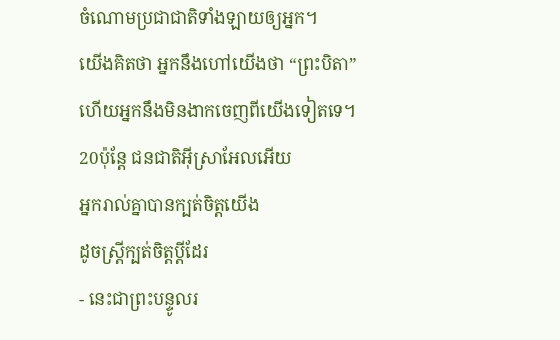ចំណោមប្រជាជាតិទាំងឡាយឲ្យអ្នក។
យើងគិតថា អ្នកនឹងហៅយើងថា “ព្រះបិតា”
ហើយអ្នកនឹងមិនងាកចេញពីយើងទៀតទេ។
20ប៉ុន្តែ ជនជាតិអ៊ីស្រាអែលអើយ
អ្នករាល់គ្នាបានក្បត់ចិត្តយើង
ដូចស្ត្រីក្បត់ចិត្តប្ដីដែរ
- នេះជាព្រះបន្ទូលរ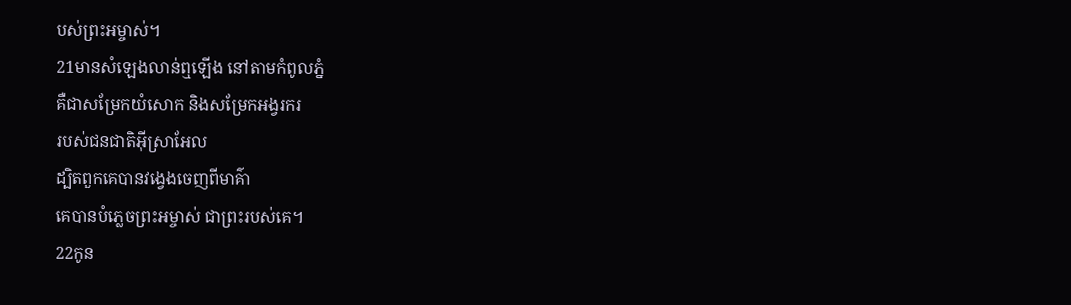បស់ព្រះអម្ចាស់។
21មានសំឡេងលាន់ឮឡើង នៅតាមកំពូលភ្នំ
គឺជាសម្រែកយំសោក និងសម្រែកអង្វរករ
របស់ជនជាតិអ៊ីស្រាអែល
ដ្បិតពួកគេបានវង្វេងចេញពីមាគ៌ា
គេបានបំភ្លេចព្រះអម្ចាស់ ជាព្រះរបស់គេ។
22កូន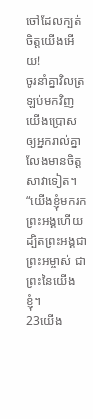ចៅដែលក្បត់ចិត្តយើងអើយ!
ចូរនាំគ្នាវិលត្រឡប់មកវិញ
យើងប្រោសឲ្យអ្នករាល់គ្នា
លែងមានចិត្តសាវាទៀត។
“យើងខ្ញុំមករកព្រះអង្គហើយ
ដ្បិតព្រះអង្គជាព្រះអម្ចាស់ ជាព្រះនៃយើងខ្ញុំ។
23យើង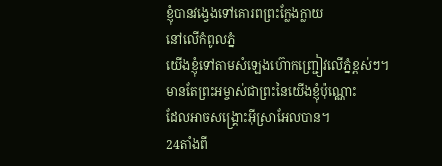ខ្ញុំបានវង្វេងទៅគោរពព្រះក្លែងក្លាយ
នៅលើកំពូលភ្នំ
យើងខ្ញុំទៅតាមសំឡេងហ៊ោកញ្ជ្រៀវលើភ្នំខ្ពស់ៗ។
មានតែព្រះអម្ចាស់ជាព្រះនៃយើងខ្ញុំប៉ុណ្ណោះ
ដែលអាចសង្គ្រោះអ៊ីស្រាអែលបាន។
24តាំងពី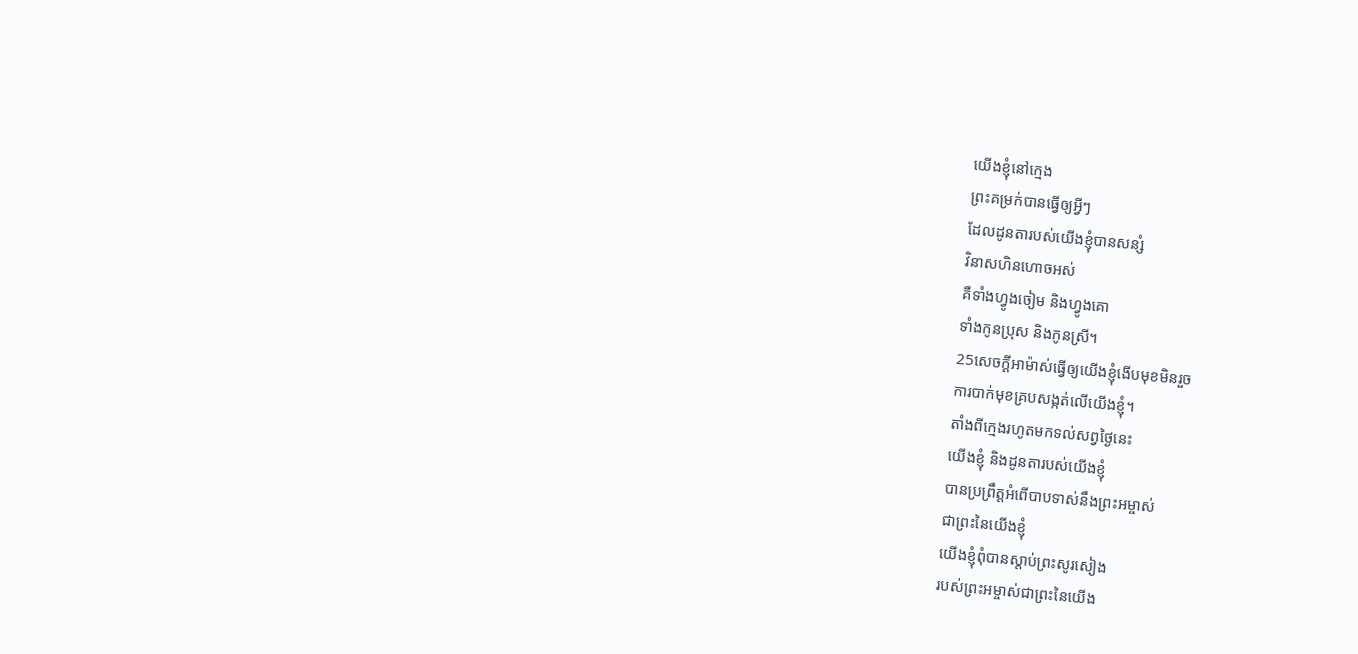យើងខ្ញុំនៅក្មេង
ព្រះគម្រក់បានធ្វើឲ្យអ្វីៗ
ដែលដូនតារបស់យើងខ្ញុំបានសន្សំ
វិនាសហិនហោចអស់
គឺទាំងហ្វូងចៀម និងហ្វូងគោ
ទាំងកូនប្រុស និងកូនស្រី។
25សេចក្ដីអាម៉ាស់ធ្វើឲ្យយើងខ្ញុំងើបមុខមិនរួច
ការបាក់មុខគ្របសង្កត់លើយើងខ្ញុំ។
តាំងពីក្មេងរហូតមកទល់សព្វថ្ងៃនេះ
យើងខ្ញុំ និងដូនតារបស់យើងខ្ញុំ
បានប្រព្រឹត្តអំពើបាបទាស់នឹងព្រះអម្ចាស់
ជាព្រះនៃយើងខ្ញុំ
យើងខ្ញុំពុំបានស្ដាប់ព្រះសូរសៀង
របស់ព្រះអម្ចាស់ជាព្រះនៃយើង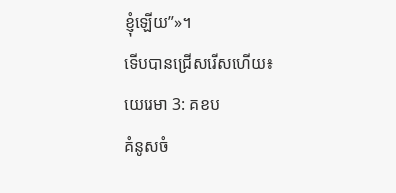ខ្ញុំឡើយ”»។
ទើបបានជ្រើសរើសហើយ៖
យេរេមា 3: គខប
គំនូសចំ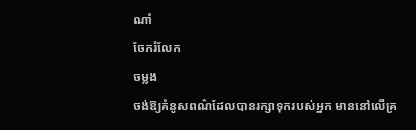ណាំ
ចែករំលែក
ចម្លង
ចង់ឱ្យគំនូសពណ៌ដែលបានរក្សាទុករបស់អ្នក មាននៅលើគ្រ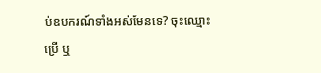ប់ឧបករណ៍ទាំងអស់មែនទេ? ចុះឈ្មោះប្រើ ឬ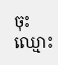ចុះឈ្មោះ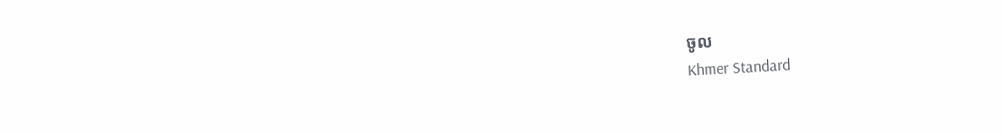ចូល
Khmer Standard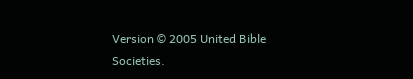Version © 2005 United Bible Societies.